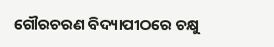ଗୌରଚରଣ ବିଦ୍ୟାପୀଠରେ ଚକ୍ଷୁ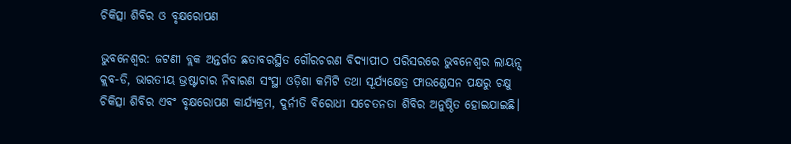ଚିକିତ୍ସା ଶିବିର ଓ ବୃକ୍ଷରୋପଣ

ଭୁବନେଶ୍ୱର: ଜଟଣୀ ବ୍ଲକ ଅନ୍ତର୍ଗତ ଛତାବରସ୍ଥିତ ଗୌରଚରଣ ବିଦ୍ୟାପୀଠ ପରିସରରେ ଭୁବନେଶ୍ୱର ଲାୟନ୍ସ କ୍ଲବ-ଡି, ଭାରତୀୟ ଭ୍ରଷ୍ଟାଚାର ନିବାରଣ ସଂସ୍ଥା ଓଡ଼ିଶା କମିଟି ତଥା ସୂର୍ଯ୍ୟକ୍ଷେତ୍ର ଫାଉଣ୍ଡେସନ ପକ୍ଷରୁ ଚକ୍ଷୁ ଚିକିତ୍ସା ଶିବିର ଏବଂ ବୃକ୍ଷରୋପଣ କାର୍ଯ୍ୟକ୍ରମ, ଦୁର୍ନୀତି ବିରୋଧୀ ସଚେତନତା ଶିବିର ଅନୁଷ୍ଠିତ ହୋଇଯାଇଛି।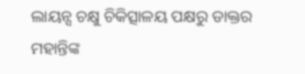ଲାୟନ୍ସ ଚକ୍ଷୁ ଚିକିତ୍ସାଳୟ ପକ୍ଷରୁ ଡାକ୍ତର ମହାନ୍ତିଙ୍କ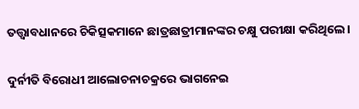ତତ୍ତ୍ବାବଧାନରେ ଚିକିତ୍ସକମାନେ ଛାତ୍ରଛାତ୍ରୀମାନଙ୍କର ଚକ୍ଷୁ ପରୀକ୍ଷା କରିଥିଲେ।

ଦୁର୍ନୀତି ବିରୋଧୀ ଆଲୋଚନାଚକ୍ରରେ ଭାଗନେଇ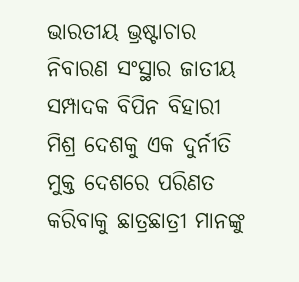ଭାରତୀୟ ଭ୍ରଷ୍ଟାଚାର ନିବାରଣ ସଂସ୍ଥାର ଜାତୀୟ ସମ୍ପାଦକ ବିପିନ ବିହାରୀ ମିଶ୍ର ଦେଶକୁ ଏକ ଦୁର୍ନୀତି ମୁକ୍ତ ଦେଶରେ ପରିଣତ କରିବାକୁ ଛାତ୍ରଛାତ୍ରୀ ମାନଙ୍କୁ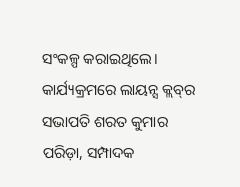ସଂକଳ୍ପ କରାଇଥିଲେ। କାର୍ଯ୍ୟକ୍ରମରେ ଲାୟନ୍ସ କ୍ଲବ୍‌ର ସଭାପତି ଶରତ କୁମାର ପରିଡ଼ା, ସମ୍ପାଦକ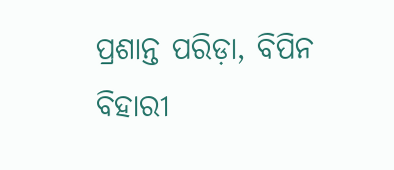ପ୍ରଶାନ୍ତ ପରିଡ଼ା, ବିପିନ ବିହାରୀ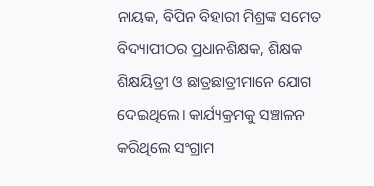ନାୟକ, ବିପିନ ବିହାରୀ ମିଶ୍ରଙ୍କ ସମେତ ବିଦ୍ୟାପୀଠର ପ୍ରଧାନଶିକ୍ଷକ, ଶିକ୍ଷକ ଶିକ୍ଷୟିତ୍ରୀ ଓ ଛାତ୍ରଛାତ୍ରୀମାନେ ଯୋଗ ଦେଇଥିଲେ। କାର୍ଯ୍ୟକ୍ରମକୁ ସଞ୍ଚାଳନ କରିଥିଲେ ସଂଗ୍ରାମ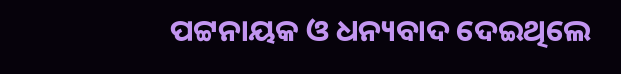ପଟ୍ଟନାୟକ ଓ ଧନ୍ୟବା‌ଦ ଦେଇଥିଲେ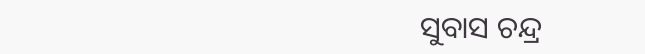ସୁବାସ ଚନ୍ଦ୍ର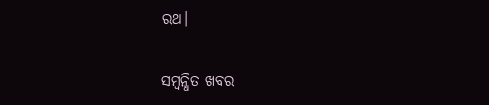ରଥ।

ସମ୍ବନ୍ଧିତ ଖବର